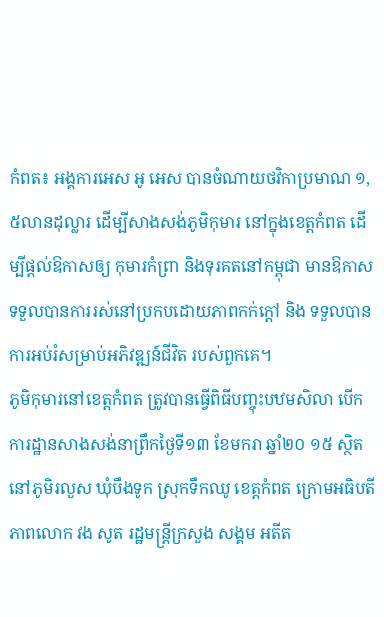កំពត៖ អង្គការអេស អូ អេស បានចំណាយថវិកាប្រមាណ ១,៥លានដុល្លារ ដើម្បីសាងសង់ភូមិកុមារ នៅក្នុងខេត្តកំពត ដើម្បីផ្តល់ឱកាសឲ្យ កុមារកំព្រា និងទុរគតនៅកម្ពុជា មានឱកាសទទួលបានការរស់នៅប្រកបដោយភាពកក់ក្តៅ និង ទទួលបានការអប់រំសម្រាប់អភិវឌ្ឍន៍ជីវិត របស់ពួកគេ។
ភូមិកុមារនៅខេត្តកំពត ត្រូវបានធ្វើពិធីបញ្ចុះបឋមសិលា បើកការដ្ឋានសាងសង់នាព្រឹកថ្ងៃទី១៣ ខែមករា ឆ្នាំ២០ ១៥ ស្ថិតនៅភូមិរលួស ឃុំបឹងទូក ស្រុកទឹកឈូ ខេត្តកំពត ក្រោមអធិបតីភាពលោក វង សូត រដ្ឋមន្រ្តីក្រសួង សង្គម អតីត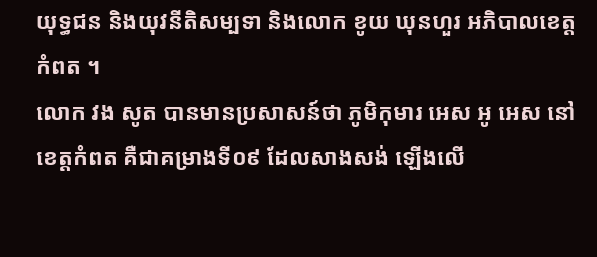យុទ្ធជន និងយុវនីតិសម្បទា និងលោក ខូយ ឃុនហួរ អភិបាលខេត្តកំពត ។
លោក វង សូត បានមានប្រសាសន៍ថា ភូមិកុមារ អេស អូ អេស នៅខេត្តកំពត គឺជាគម្រាងទី០៩ ដែលសាងសង់ ឡើងលើ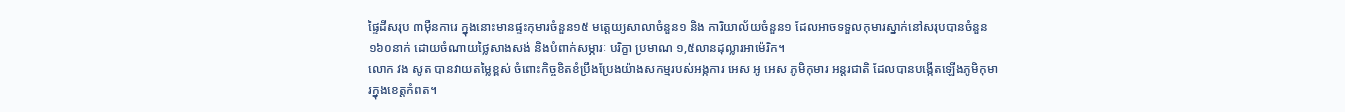ផ្ទៃដីសរុប ៣ម៉ឺនការេ ក្នុងនោះមានផ្ទះកុមារចំនួន១៥ មតេ្តយ្យសាលាចំនួន១ និង ការិយាល័យចំនួន១ ដែលអាចទទួលកុមារស្នាក់នៅសរុបបានចំនួន ១៦០នាក់ ដោយចំណាយថ្លៃសាងសង់ និងបំពាក់សម្ភារៈ បរិក្ខា ប្រមាណ ១,៥លានដុល្លារអាម៉េរិក។
លោក វង សូត បានវាយតម្លៃខ្ពស់ ចំពោះកិច្ចខិតខំប្រឹងប្រែងយ៉ាងសកម្មរបស់អង្កការ អេស អូ អេស ភូមិកុមារ អន្តរជាតិ ដែលបានបង្កើតឡើងភូមិកុមារក្នុងខេត្តកំពត។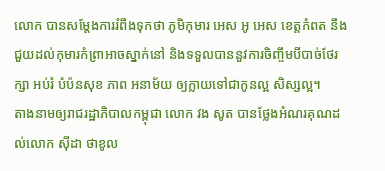លោក បានសម្តែងការរំពឹងទុកថា ភូមិកុមារ អេស អូ អេស ខេត្តកំពត នឹងជួយដល់កុមារកំព្រាអាចស្នាក់នៅ និងទទួលបាននួវការចិញ្ចឹមបីបាច់ថែរក្សា អប់រំ បំប៉នសុខ ភាព អនាម័យ ឲ្យក្លាយទៅជាកូនល្អ សិស្សល្អ។
តាងនាមឲ្យរាជរដ្ឋាភិបាលកម្ពុជា លោក វង សូត បានថ្លែងអំណរគុណដល់លោក ស៊ីដា ថាខូល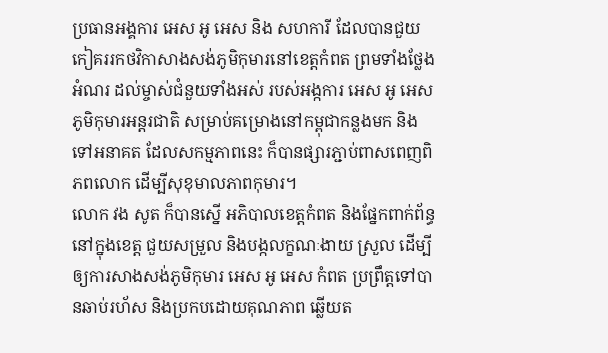ប្រធានអង្គការ អេស អូ អេស និង សហការី ដែលបានជួយកៀគររកថវិកាសាងសង់ភូមិកុមារនៅខេត្តកំពត ព្រមទាំងថ្លែងអំណរ ដល់ម្ចាស់ជំនួយទាំងអស់ របស់អង្កការ អេស អូ អេស ភូមិកុមារអន្តរជាតិ សម្រាប់គម្រោងនៅកម្ពុជាកន្លងមក និង ទៅអនាគត ដែលសកម្មភាពនេះ ក៏បានផ្សារភ្ជាប់ពាសពេញពិភពលោក ដើម្បីសុខុមាលភាពកុមារ។
លោក វង សូត ក៏បានស្នើ អភិបាលខេត្តកំពត និងផ្នែកពាក់ព័ន្ធនៅក្នុងខេត្ត ជួយសម្រួល និងបង្កលក្ខណៈងាយ ស្រួល ដើម្បីឲ្យការសាងសង់ភូមិកុមារ អេស អូ អេស កំពត ប្រព្រឹត្តទៅបានឆាប់រហ័ស និងប្រកបដោយគុណភាព ឆ្លើយត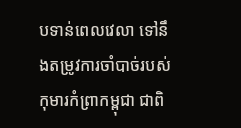បទាន់ពេលវេលា ទៅនឹងតម្រូវការចាំបាច់របស់កុមារកំព្រាកម្ពុជា ជាពិ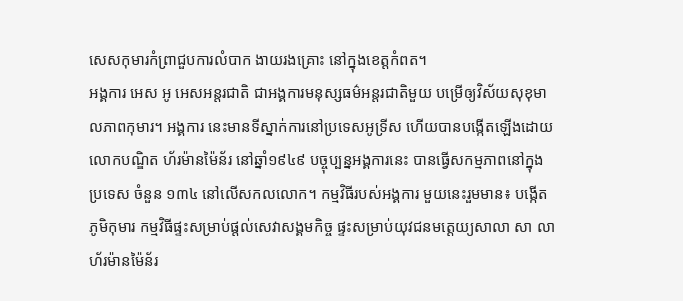សេសកុមារកំព្រាជួបការលំបាក ងាយរងគ្រោះ នៅក្នុងខេត្តកំពត។
អង្គការ អេស អូ អេសអន្តរជាតិ ជាអង្គការមនុស្សធម៌អន្តរជាតិមួយ បម្រើឲ្យវិស័យសុខុមាលភាពកុមារ។ អង្គការ នេះមានទីស្នាក់ការនៅប្រទេសអូទ្រីស ហើយបានបង្កើតឡើងដោយលោកបណ្ឌិត ហ័រម៉ានម៉ៃន័រ នៅឆ្នាំ១៩៤៩ បច្ចុប្បន្នអង្គការនេះ បានធ្វើសកម្មភាពនៅក្នុងប្រទេស ចំនួន ១៣៤ នៅលើសកលលោក។ កម្មវិធីរបស់អង្គការ មួយនេះរួមមាន៖ បង្កើតភូមិកុមារ កម្មវិធីផ្ទះសម្រាប់ផ្តល់សេវាសង្គមកិច្ច ផ្ទះសម្រាប់យុវជនមតេ្តយ្យសាលា សា លាហ័រម៉ានម៉ៃន័រ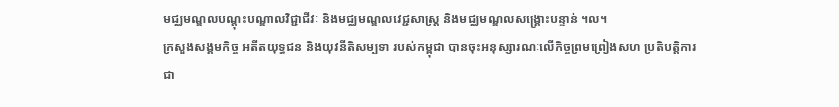មជ្ឈមណ្ឌលបណ្តុះបណ្ឌាលវិជ្ជាជីវៈ និងមជ្ឈមណ្ឌលវេជ្ជសាស្រ្ត និងមជ្ឈមណ្ឌលសង្រ្គោះបន្ទាន់ ។ល។
ក្រសួងសង្គមកិច្ច អតីតយុទ្ធជន និងយុវនីតិសម្បទា របស់កម្ពុជា បានចុះអនុស្សារណៈលើកិច្ចព្រមព្រៀងសហ ប្រតិបតិ្តការជា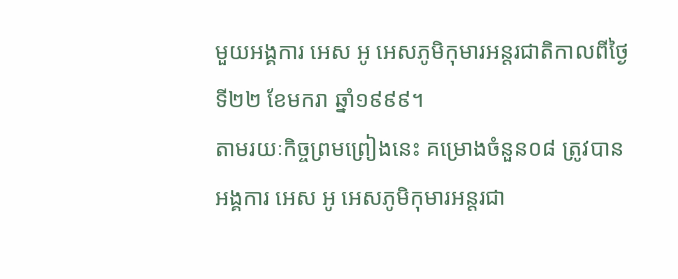មួយអង្គការ អេស អូ អេសភូមិកុមារអន្តរជាតិកាលពីថ្ងៃទី២២ ខែមករា ឆ្នាំ១៩៩៩។
តាមរយៈកិច្ចព្រមព្រៀងនេះ គម្រោងចំនួន០៨ ត្រូវបានអង្គការ អេស អូ អេសភូមិកុមារអន្តរជា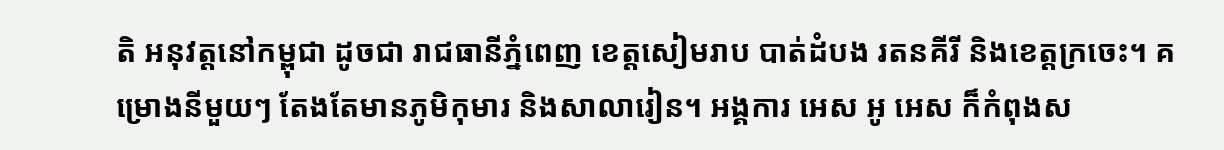តិ អនុវត្តនៅកម្ពុជា ដូចជា រាជធានីភ្នំពេញ ខេត្តសៀមរាប បាត់ដំបង រតនគីរី និងខេត្តក្រចេះ។ គម្រោងនីមួយៗ តែងតែមានភូមិកុមារ និងសាលារៀន។ អង្គការ អេស អូ អេស ក៏កំពុងស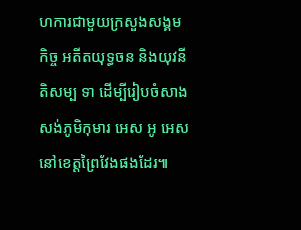ហការជាមួយក្រសួងសង្គមកិច្ច អតីតយុទ្ធចន និងយុវនីតិសម្ប ទា ដើម្បីរៀបចំសាងសង់ភូមិកុមារ អេស អូ អេស នៅខេត្តព្រៃវែងផងដែរ៕